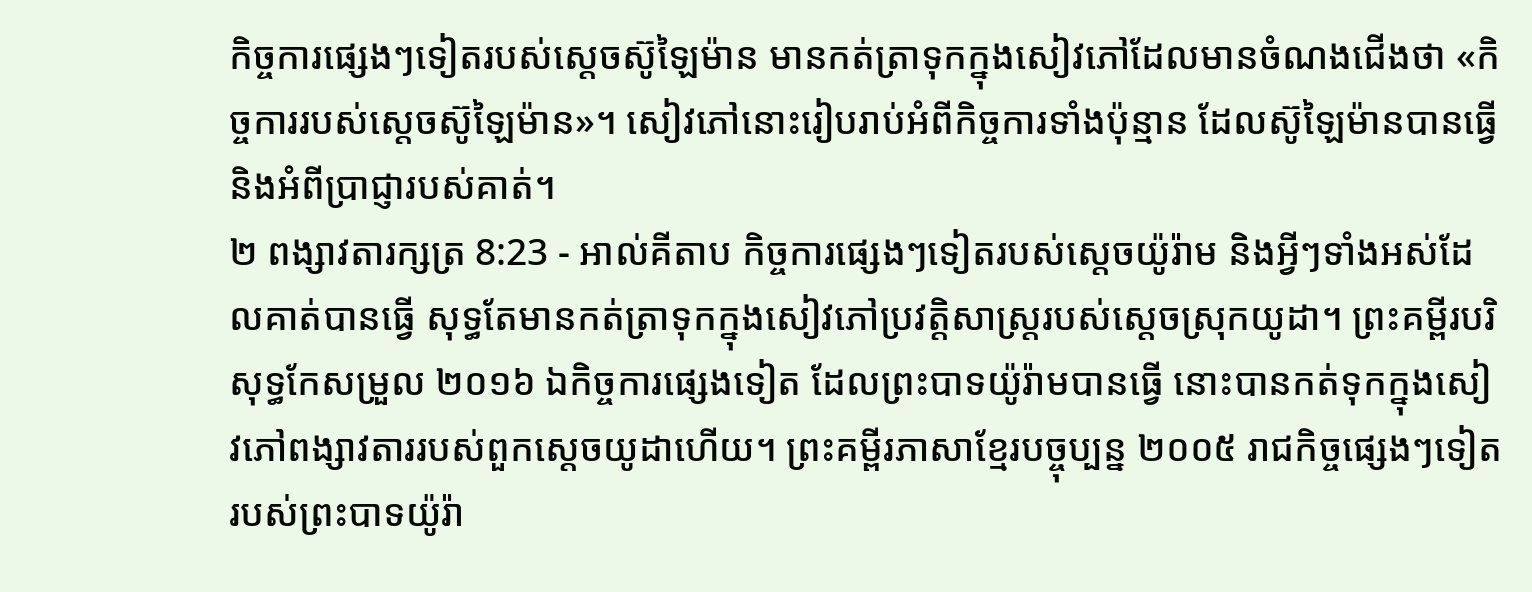កិច្ចការផ្សេងៗទៀតរបស់ស្តេចស៊ូឡៃម៉ាន មានកត់ត្រាទុកក្នុងសៀវភៅដែលមានចំណងជើងថា «កិច្ចការរបស់ស្តេចស៊ូឡៃម៉ាន»។ សៀវភៅនោះរៀបរាប់អំពីកិច្ចការទាំងប៉ុន្មាន ដែលស៊ូឡៃម៉ានបានធ្វើ និងអំពីប្រាជ្ញារបស់គាត់។
២ ពង្សាវតារក្សត្រ 8:23 - អាល់គីតាប កិច្ចការផ្សេងៗទៀតរបស់ស្តេចយ៉ូរ៉ាម និងអ្វីៗទាំងអស់ដែលគាត់បានធ្វើ សុទ្ធតែមានកត់ត្រាទុកក្នុងសៀវភៅប្រវត្តិសាស្ត្ររបស់ស្តេចស្រុកយូដា។ ព្រះគម្ពីរបរិសុទ្ធកែសម្រួល ២០១៦ ឯកិច្ចការផ្សេងទៀត ដែលព្រះបាទយ៉ូរ៉ាមបានធ្វើ នោះបានកត់ទុកក្នុងសៀវភៅពង្សាវតាររបស់ពួកស្តេចយូដាហើយ។ ព្រះគម្ពីរភាសាខ្មែរបច្ចុប្បន្ន ២០០៥ រាជកិច្ចផ្សេងៗទៀតរបស់ព្រះបាទយ៉ូរ៉ា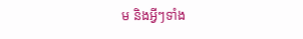ម និងអ្វីៗទាំង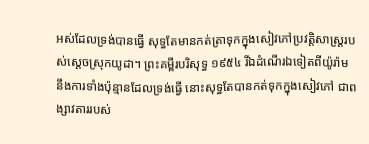អស់ដែលទ្រង់បានធ្វើ សុទ្ធតែមានកត់ត្រាទុកក្នុងសៀវភៅប្រវត្តិសាស្ត្ររបស់ស្ដេចស្រុកយូដា។ ព្រះគម្ពីរបរិសុទ្ធ ១៩៥៤ រីឯដំណើរឯទៀតពីយ៉ូរ៉ាម នឹងការទាំងប៉ុន្មានដែលទ្រង់ធ្វើ នោះសុទ្ធតែបានកត់ទុកក្នុងសៀវភៅ ជាពង្សាវតាររបស់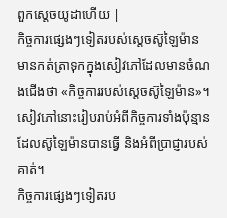ពួកស្តេចយូដាហើយ |
កិច្ចការផ្សេងៗទៀតរបស់ស្តេចស៊ូឡៃម៉ាន មានកត់ត្រាទុកក្នុងសៀវភៅដែលមានចំណងជើងថា «កិច្ចការរបស់ស្តេចស៊ូឡៃម៉ាន»។ សៀវភៅនោះរៀបរាប់អំពីកិច្ចការទាំងប៉ុន្មាន ដែលស៊ូឡៃម៉ានបានធ្វើ និងអំពីប្រាជ្ញារបស់គាត់។
កិច្ចការផ្សេងៗទៀតរប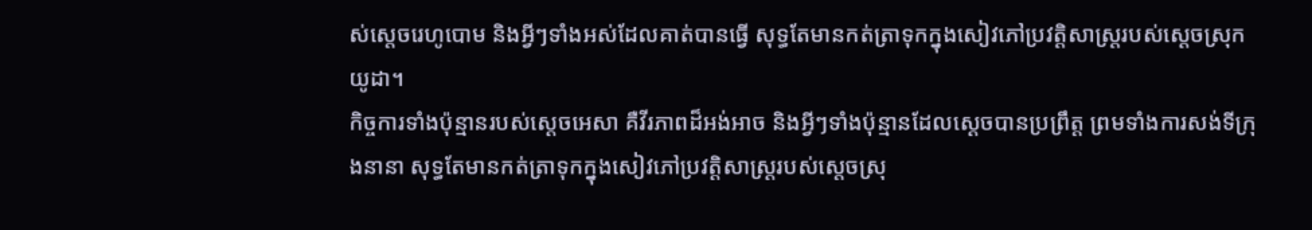ស់ស្តេចរេហូបោម និងអ្វីៗទាំងអស់ដែលគាត់បានធ្វើ សុទ្ធតែមានកត់ត្រាទុកក្នុងសៀវភៅប្រវត្តិសាស្ត្ររបស់ស្តេចស្រុកយូដា។
កិច្ចការទាំងប៉ុន្មានរបស់ស្តេចអេសា គឺវីរភាពដ៏អង់អាច និងអ្វីៗទាំងប៉ុន្មានដែលស្តេចបានប្រព្រឹត្ត ព្រមទាំងការសង់ទីក្រុងនានា សុទ្ធតែមានកត់ត្រាទុកក្នុងសៀវភៅប្រវត្តិសាស្ត្ររបស់ស្តេចស្រុ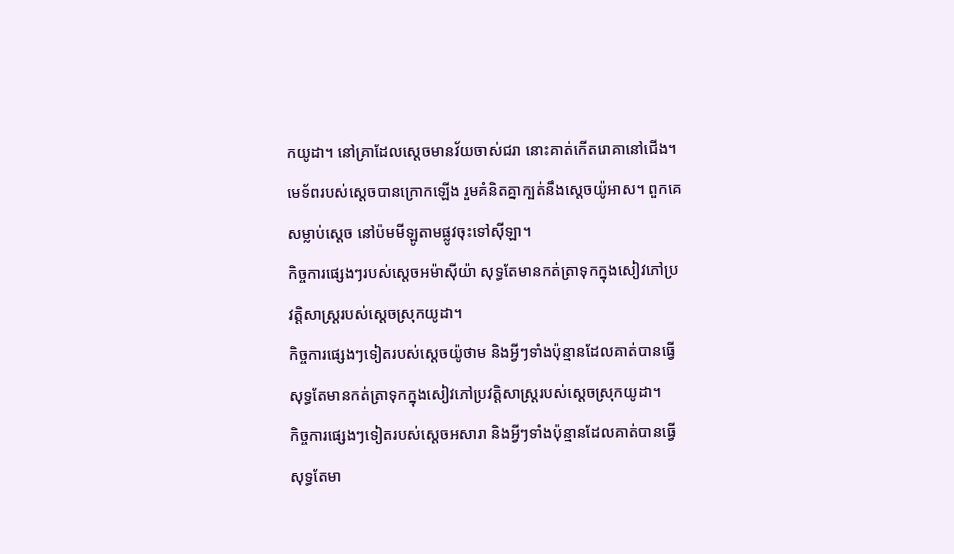កយូដា។ នៅគ្រាដែលស្តេចមានវ័យចាស់ជរា នោះគាត់កើតរោគានៅជើង។
មេទ័ពរបស់ស្តេចបានក្រោកឡើង រួមគំនិតគ្នាក្បត់នឹងស្តេចយ៉ូអាស។ ពួកគេសម្លាប់ស្តេច នៅប៉មមីឡូតាមផ្លូវចុះទៅស៊ីឡា។
កិច្ចការផ្សេងៗរបស់ស្តេចអម៉ាស៊ីយ៉ា សុទ្ធតែមានកត់ត្រាទុកក្នុងសៀវភៅប្រវត្តិសាស្ត្ររបស់ស្តេចស្រុកយូដា។
កិច្ចការផ្សេងៗទៀតរបស់ស្តេចយ៉ូថាម និងអ្វីៗទាំងប៉ុន្មានដែលគាត់បានធ្វើ សុទ្ធតែមានកត់ត្រាទុកក្នុងសៀវភៅប្រវត្តិសាស្ត្ររបស់ស្តេចស្រុកយូដា។
កិច្ចការផ្សេងៗទៀតរបស់ស្តេចអសារា និងអ្វីៗទាំងប៉ុន្មានដែលគាត់បានធ្វើ សុទ្ធតែមា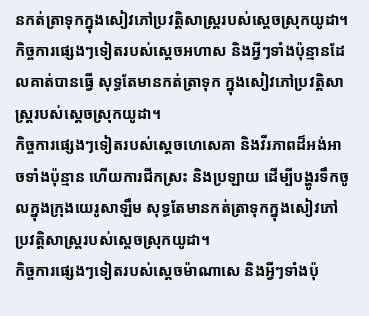នកត់ត្រាទុកក្នុងសៀវភៅប្រវត្តិសាស្ត្ររបស់ស្តេចស្រុកយូដា។
កិច្ចការផ្សេងៗទៀតរបស់ស្តេចអហាស និងអ្វីៗទាំងប៉ុន្មានដែលគាត់បានធ្វើ សុទ្ធតែមានកត់ត្រាទុក ក្នុងសៀវភៅប្រវត្តិសាស្ត្ររបស់ស្តេចស្រុកយូដា។
កិច្ចការផ្សេងៗទៀតរបស់ស្តេចហេសេគា និងវីរភាពដ៏អង់អាចទាំងប៉ុន្មាន ហើយការជីកស្រះ និងប្រឡាយ ដើម្បីបង្ហូរទឹកចូលក្នុងក្រុងយេរូសាឡឹម សុទ្ធតែមានកត់ត្រាទុកក្នុងសៀវភៅប្រវត្តិសាស្ត្ររបស់ស្តេចស្រុកយូដា។
កិច្ចការផ្សេងៗទៀតរបស់ស្តេចម៉ាណាសេ និងអ្វីៗទាំងប៉ុ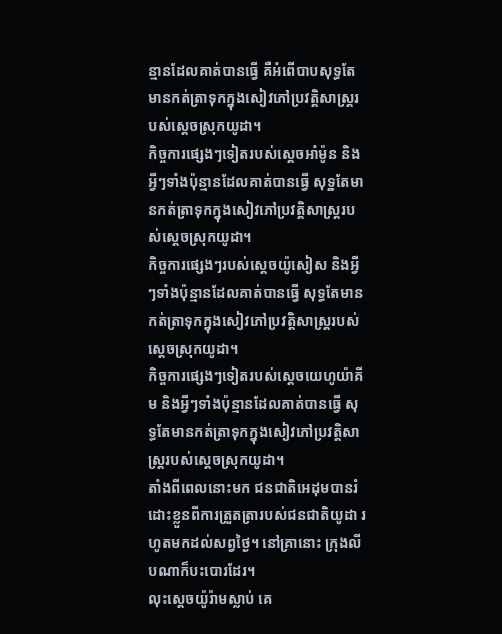ន្មានដែលគាត់បានធ្វើ គឺអំពើបាបសុទ្ធតែមានកត់ត្រាទុកក្នុងសៀវភៅប្រវត្តិសាស្ត្ររបស់ស្តេចស្រុកយូដា។
កិច្ចការផ្សេងៗទៀតរបស់ស្តេចអាំម៉ូន និងអ្វីៗទាំងប៉ុន្មានដែលគាត់បានធ្វើ សុទ្ឋតែមានកត់ត្រាទុកក្នុងសៀវភៅប្រវត្តិសាស្ត្ររបស់ស្តេចស្រុកយូដា។
កិច្ចការផ្សេងៗរបស់ស្តេចយ៉ូសៀស និងអ្វីៗទាំងប៉ុន្មានដែលគាត់បានធ្វើ សុទ្ធតែមានកត់ត្រាទុកក្នុងសៀវភៅប្រវត្តិសាស្ត្ររបស់ស្តេចស្រុកយូដា។
កិច្ចការផ្សេងៗទៀតរបស់ស្តេចយេហូយ៉ាគីម និងអ្វីៗទាំងប៉ុន្មានដែលគាត់បានធ្វើ សុទ្ធតែមានកត់ត្រាទុកក្នុងសៀវភៅប្រវត្តិសាស្ត្ររបស់ស្តេចស្រុកយូដា។
តាំងពីពេលនោះមក ជនជាតិអេដុមបានរំដោះខ្លួនពីការត្រួតត្រារបស់ជនជាតិយូដា រហូតមកដល់សព្វថ្ងៃ។ នៅគ្រានោះ ក្រុងលីបណាក៏បះបោរដែរ។
លុះស្តេចយ៉ូរ៉ាមស្លាប់ គេ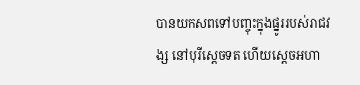បានយកសពទៅបញ្ចុះក្នុងផ្នូររបស់រាជវង្ស នៅបុរីស្តេចទត ហើយស្តេចអហា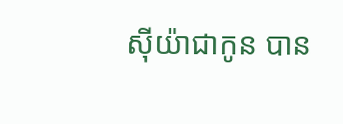ស៊ីយ៉ាជាកូន បាន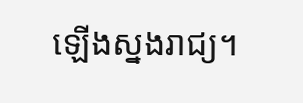ឡើងស្នងរាជ្យ។